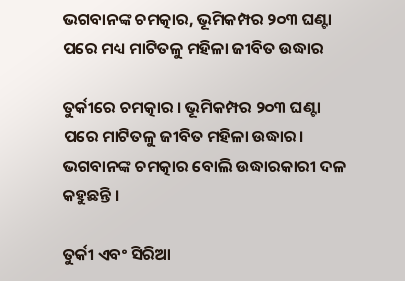ଭଗବାନଙ୍କ ଚମତ୍କାର, ଭୂମିକମ୍ପର ୨୦୩ ଘଣ୍ଟା ପରେ ମଧ୍ୟ ମାଟିତଳୁ ମହିଳା ଜୀବିତ ଉଦ୍ଧାର

ତୁର୍କୀରେ ଚମତ୍କାର । ଭୂମିକମ୍ପର ୨୦୩ ଘଣ୍ଟା ପରେ ମାଟିତଳୁ ଜୀବିତ ମହିଳା ଉଦ୍ଧାର। ଭଗବାନଙ୍କ ଚମତ୍କାର ବୋଲି ଉଦ୍ଧାରକାରୀ ଦଳ କହୁଛନ୍ତି ।

ତୁର୍କୀ ଏବଂ ସିରିଆ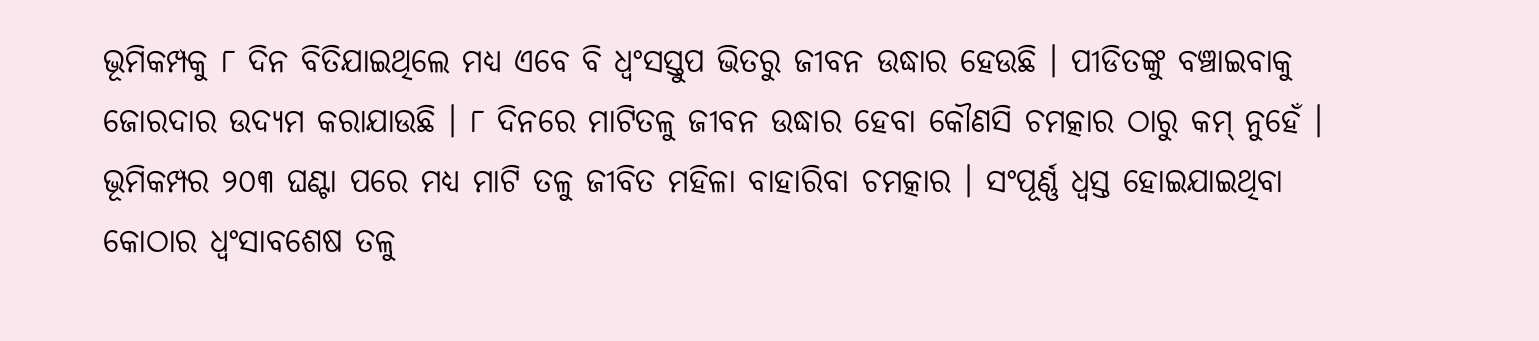ଭୂମିକମ୍ପକୁ ୮ ଦିନ ବିତିଯାଇଥିଲେ ମଧ୍ୟ ଏବେ ବି ଧ୍ୱଂସସ୍ତୁପ ଭିତରୁ ଜୀବନ ଉଦ୍ଧାର ହେଉଛି । ପୀଡିତଙ୍କୁ ବଞ୍ଚାଇବାକୁ ଜୋରଦାର ଉଦ୍ୟମ କରାଯାଉଛି । ୮ ଦିନରେ ମାଟିତଳୁ ଜୀବନ ଉଦ୍ଧାର ହେବା କୌଣସି ଚମତ୍କାର ଠାରୁ କମ୍‌ ନୁହେଁ । ଭୂମିକମ୍ପର ୨୦୩ ଘଣ୍ଟା ପରେ ମଧ୍ୟ ମାଟି ତଳୁ ଜୀବିତ ମହିଳା ବାହାରିବା ଚମତ୍କାର । ସଂପୂର୍ଣ୍ଣ ଧ୍ବସ୍ତ ହୋଇଯାଇଥିବା କୋଠାର ଧ୍ବଂସାବଶେଷ ତଳୁ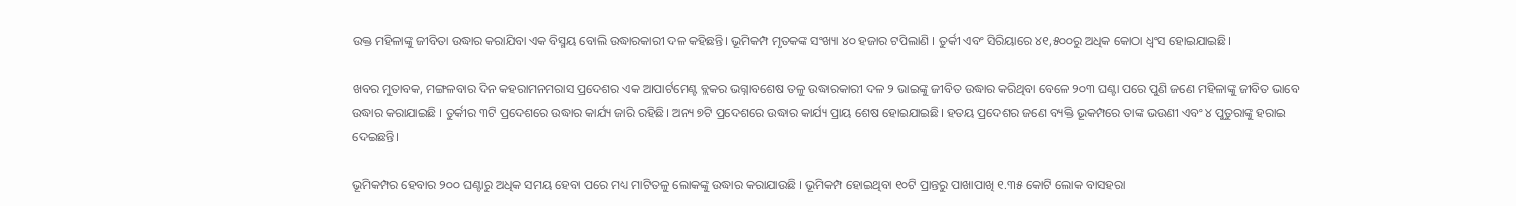ଉକ୍ତ ମହିଳାଙ୍କୁ ଜୀବିତା ଉଦ୍ଧାର କରାଯିବା ଏକ ବିସ୍ମୟ ବୋଲି ଉଦ୍ଧାରକାରୀ ଦଳ କହିଛନ୍ତି। ଭୂମିକମ୍ପ ମୃତକଙ୍କ ସଂଖ୍ୟା ୪୦ ହଜାର ଟପିଲାଣି । ତୁର୍କୀ ଏବଂ ସିରିୟାରେ ୪୧,୫୦୦ରୁ ଅଧିକ କୋଠା ଧ୍ବଂସ ହୋଇଯାଇଛି।

ଖବର ମୁତାବକ, ମଙ୍ଗଳବାର ଦିନ କହରାମନମରାସ ପ୍ରଦେଶର ଏକ ଆପାର୍ଟମେଣ୍ଟ ବ୍ଲକର ଭଗ୍ନାବଶେଷ ତଳୁ ଉଦ୍ଧାରକାରୀ ଦଳ ୨ ଭାଇଙ୍କୁ ଜୀବିତ ଉଦ୍ଧାର କରିଥିବା ବେଳେ ୨୦୩ ଘଣ୍ଟା ପରେ ପୁଣି ଜଣେ ମହିଳାଙ୍କୁ ଜୀବିତ ଭାବେ ଉଦ୍ଧାର କରାଯାଇଛି । ତୁର୍କୀର ୩ଟି ପ୍ରଦେଶରେ ଉଦ୍ଧାର କାର୍ଯ୍ୟ ଜାରି ରହିଛି। ଅନ୍ୟ ୭ଟି ପ୍ରଦେଶରେ ଉଦ୍ଧାର କାର୍ଯ୍ୟ ପ୍ରାୟ ଶେଷ ହୋଇଯାଇଛି। ହତୟ ପ୍ରଦେଶର ଜଣେ ବ୍ୟକ୍ତି ଭୂକମ୍ପରେ ତାଙ୍କ ଭଉଣୀ ଏବଂ ୪ ପୁତୁରାଙ୍କୁ ହରାଇ ଦେଇଛନ୍ତି।

ଭୂମିକମ୍ପର ହେବାର ୨୦୦ ଘଣ୍ଟାରୁ ଅଧିକ ସମୟ ହେବା ପରେ ମଧ୍ୟ ମାଟିତଳୁ ଲୋକଙ୍କୁ ଉଦ୍ଧାର କରାଯାଉଛି । ଭୂମିକମ୍ପ ହୋଇଥିବା ୧୦ଟି ପ୍ରାନ୍ତରୁ ପାଖାପାଖି ୧.୩୫ କୋଟି ଲୋକ ବାସହରା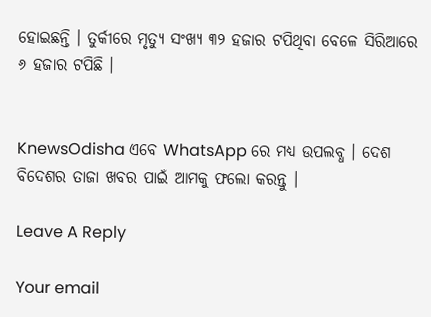ହୋଇଛନ୍ତି । ତୁର୍କୀରେ ମୃତ୍ୟୁ ସଂଖ୍ୟ ୩୨ ହଜାର ଟପିଥିବା ବେଳେ ସିରିଆରେ ୬ ହଜାର ଟପିଛି ।


KnewsOdisha ଏବେ WhatsApp ରେ ମଧ୍ୟ ଉପଲବ୍ଧ । ଦେଶ ବିଦେଶର ତାଜା ଖବର ପାଇଁ ଆମକୁ ଫଲୋ କରନ୍ତୁ ।

Leave A Reply

Your email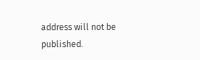address will not be published.